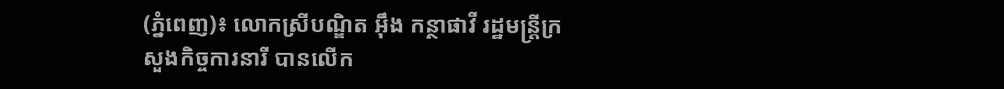(ភ្នំពេញ)៖ លោកស្រីបណ្ឌិត អ៊ឹង កន្ថាផាវី រដ្ឋមន្ដ្រីក្រសួងកិច្ចការនារី បានលើក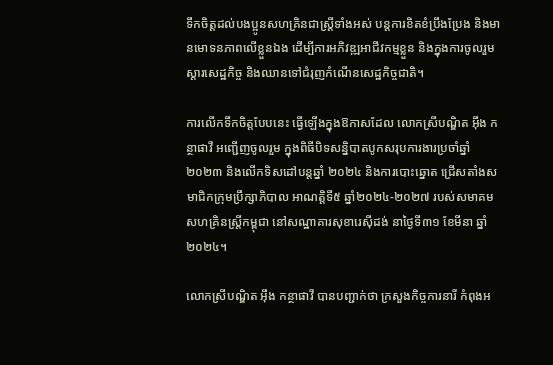ទឹកចិត្ដដល់បងប្អូនសហគ្រិនជាស្រ្តីទាំងអស់ បន្តការខិតខំប្រឹងប្រែង និងមានមោទនភាពលើខ្លួនឯង ដើម្បីការអភិវឌ្ឍអាជីវកម្មខ្លួន និងក្នុងការចូលរួមស្តារសេដ្ឋកិច្ច និងឈានទៅជំរុញកំណើនសេដ្ឋកិច្ចជាតិ។

ការលើកទឹកចិត្ដបែបនេះ ធ្វើឡើងក្នុងឱកាសដែល លោកស្រីបណ្ឌិត អ៊ឹង កន្ថាផាវី អញ្ជើញចូលរួម ក្នុងពិធីបិទសន្និបាតបូកសរុបការងារប្រចាំឆ្នាំ ២០២៣ និងលើកទិសដៅបន្តឆ្នាំ ២០២៤ និងការបោះឆ្នោត ជ្រើសតាំងសមាជិកក្រុមប្រឹក្សាភិបាល អាណត្តិទី៥ ឆ្នាំ២០២៤-២០២៧ របស់សមាគមសហគ្រិនស្រ្តីកម្ពុជា នៅសណ្ឋាគារសុខារេស៊ីដង់ នាថ្ងៃទី៣១ ខែមីនា ឆ្នាំ២០២៤។

លោកស្រីបណ្ឌិត អ៊ឹង កន្ថាផាវី បានបញ្ជាក់ថា ក្រសួងកិច្ចការនារី កំពុងអ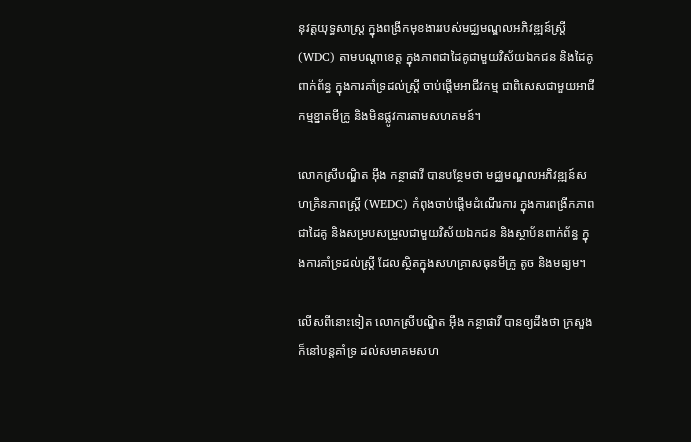នុវត្តយុទ្ធសាស្រ្ត ក្នុងពង្រីកមុខងាររបស់មជ្ឈមណ្ឌលអភិវឌ្ឍន៍ស្រ្តី (WDC) តាមបណ្តាខេត្ត ក្នុងភាពជាដៃគូជាមួយវិស័យឯកជន និងដៃគូពាក់ព័ន្ធ ក្នុងការគាំទ្រដល់ស្ត្រី ចាប់ផ្តើមអាជីវកម្ម ជាពិសេសជាមួយអាជីកម្មខ្នាតមីក្រូ និងមិនផ្លូវការតាមសហគមន៍។

លោកស្រីបណ្ឌិត អ៊ឹង កន្ថាផាវី បានបន្ថែមថា មជ្ឈមណ្ឌលអភិវឌ្ឍន៍សហគ្រិនភាពស្រ្តី (WEDC) កំពុងចាប់ផ្តើមដំណើរការ ក្នុងការពង្រីកភាពជាដៃគូ និងសម្របសម្រួលជាមួយវិស័យឯកជន និងស្ថាប័នពាក់ព័ន្ធ ក្នុងការគាំទ្រដល់ស្រ្តី ដែលស្ថិតក្នុងសហគ្រាសធុនមីក្រូ តូច និងមធ្យម។

លើសពីនោះទៀត លោកស្រីបណ្ឌិត អ៊ឹង កន្ថាផាវី បានឲ្យដឹងថា ក្រសួងក៏នៅបន្តគាំទ្រ ដល់សមាគមសហ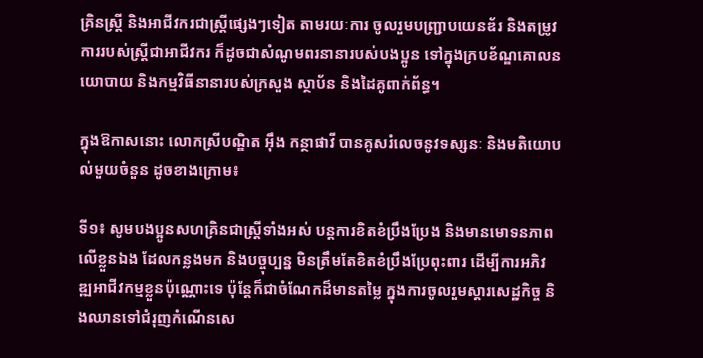គ្រិនស្រ្តី និងអាជីវករជាស្រ្តីផ្សេងៗទៀត តាមរយៈការ ចូលរួមបញ្ជ្រាបយេនឌ័រ និងតម្រូវការរបស់ស្រ្តីជាអាជីវករ ក៏ដូចជាសំណូមពរនានារបស់បងប្អូន ទៅក្នុងក្របខ័ណ្ឌគោលនយោបាយ និងកម្មវិធីនានារបស់ក្រសួង ស្ថាប័ន និងដៃគូពាក់ព័ន្ធ។

ក្នុងឱកាសនោះ លោកស្រីបណ្ឌិត អ៊ឹង កន្ថាផាវី បានគូសរំលេចនូវទស្សនៈ និងមតិយោបល់មួយចំនួន ដូចខាងក្រោម៖

ទី១៖ សូមបងប្អូនសហគ្រិនជាស្រ្តីទាំងអស់ បន្តការខិតខំប្រឹងប្រែង និងមានមោទនភាពលើខ្លួនឯង ដែលកន្លងមក និងបច្ចុប្បន្ន មិនត្រឹមតែខិតខំប្រឹងប្រែពុះពារ ដើម្បីការអភិវឌ្ឍអាជីវកម្មខ្លួនប៉ុណ្ណោះទេ ប៉ុន្តែក៏ជាចំណែកដ៏មានតម្លៃ ក្នុងការចូលរួមស្តារសេដ្ឋកិច្ច និងឈានទៅជំរុញកំណើនសេ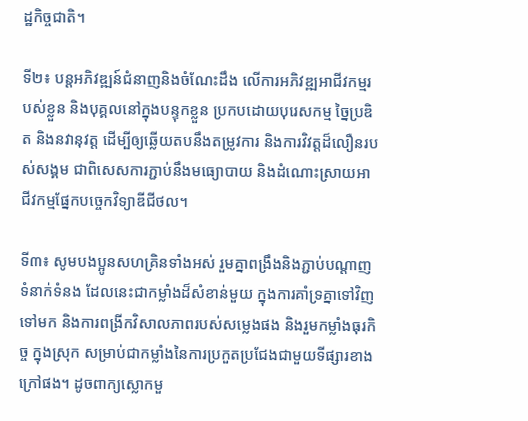ដ្ឋកិច្ចជាតិ។

ទី២៖ បន្តអភិវឌ្ឍន៍ជំនាញនិងចំណែះដឹង លើការអភិវឌ្ឍអាជីវកម្មរបស់ខ្លួន និងបុគ្គលនៅក្នុងបន្ទុកខ្លួន ប្រកបដោយបុរេសកម្ម ច្នៃប្រឌិត និងនវានុវត្ត ដើម្បីឲ្យឆ្លើយតបនឹងតម្រូវការ និងការវិវត្តដ៏លឿនរបស់សង្គម ជាពិសេសការភ្ជាប់នឹងមធ្យោបាយ និងដំណោះស្រាយអាជីវកម្មផ្នែកបច្ចេកវិទ្យាឌីជីថល។

ទី៣៖ សូមបងប្អូនសហគ្រិនទាំងអស់ រួមគ្នាពង្រឹងនិងភ្ជាប់បណ្តាញទំនាក់ទំនង ដែលនេះជាកម្លាំងដ៏សំខាន់មួយ ក្នុងការគាំទ្រគ្នាទៅវិញទៅមក និងការពង្រីកវិសាលភាពរបស់សម្លេងផង និងរួមកម្លាំងធុរកិច្ច ក្នុងស្រុក សម្រាប់ជាកម្លាំងនៃការប្រកួតប្រជែងជាមួយទីផ្សារខាងក្រៅផង។ ដូចពាក្យស្លោកមួ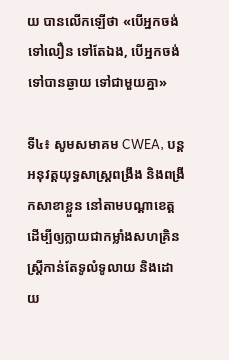យ បានលើកឡើថា «បើអ្នកចង់ទៅលឿន ទៅតែឯង, បើអ្នកចង់ទៅបានឆ្ងាយ ទៅជាមួយគ្នា»

ទី៤៖ សូមសមាគម CWEA, បន្តអនុវត្តយុទ្ធសាស្រ្តពង្រឹង និងពង្រីកសាខាខ្លួន នៅតាមបណ្តាខេត្ត ដើម្បីឲ្យក្លាយជាកម្លាំងសហគ្រិនស្រ្តីកាន់តែទូលំទូលាយ និងដោយ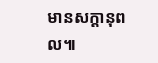មានសក្តានុពល៕